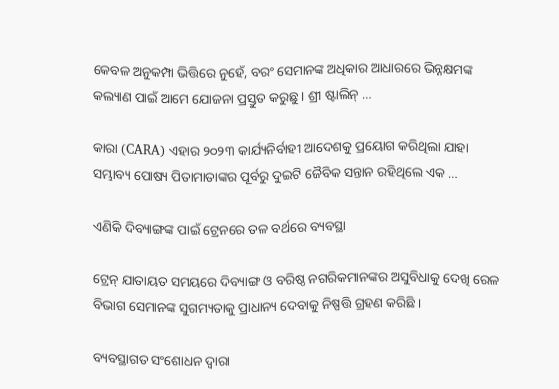କେବଳ ଅନୁକମ୍ପା ଭିତ୍ତିରେ ନୁହେଁ, ବରଂ ସେମାନଙ୍କ ଅଧିକାର ଆଧାରରେ ଭିନ୍ନକ୍ଷମଙ୍କ କଲ୍ୟାଣ ପାଇଁ ଆମେ ଯୋଜନା ପ୍ରସ୍ତୁତ କରୁଛୁ । ଶ୍ରୀ ଷ୍ଟାଲିନ୍ …

କାରା (CARA) ଏହାର ୨୦୨୩ କାର୍ଯ୍ୟନିର୍ବାହୀ ଆଦେଶକୁ ପ୍ରୟୋଗ କରିଥିଲା ଯାହା ସମ୍ଭାବ୍ୟ ପୋଷ୍ୟ ପିତାମାତାଙ୍କର ପୂର୍ବରୁ ଦୁଇଟି ଜୈବିକ ସନ୍ତାନ ରହିଥିଲେ ଏକ …

ଏଣିକି ଦିବ୍ୟାଙ୍ଗଙ୍କ ପାଇଁ ଟ୍ରେନରେ ତଳ ବର୍ଥରେ ବ୍ୟବସ୍ଥା

ଟ୍ରେନ୍ ଯାତାୟତ ସମୟରେ ଦିବ୍ୟାଙ୍ଗ ଓ ବରିଷ୍ଠ ନଗରିକମାନଙ୍କର ଅସୁବିଧାକୁ ଦେଖି ରେଳ ବିଭାଗ ସେମାନଙ୍କ ସୁଗମ୍ୟତାକୁ ପ୍ରାଧାନ୍ୟ ଦେବାକୁ ନିଷ୍ପତ୍ତି ଗ୍ରହଣ କରିଛି ।

ବ୍ୟବସ୍ଥାଗତ ସଂଶୋଧନ ଦ୍ୱାରା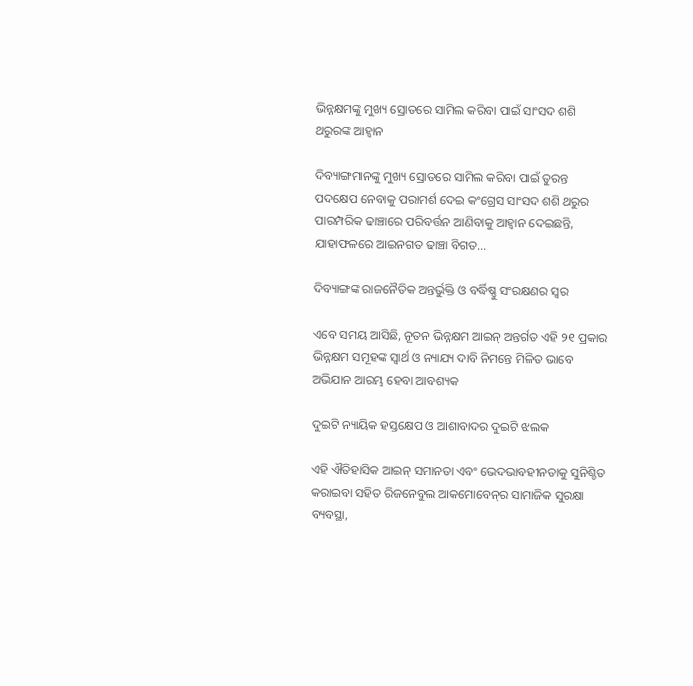ଭିନ୍ନକ୍ଷମଙ୍କୁ ମୁଖ୍ୟ ସ୍ରୋତରେ ସାମିଲ କରିବା ପାଇଁ ସାଂସଦ ଶଶି ଥରୁରଙ୍କ ଆହ୍ୱାନ

ଦିବ୍ୟାଙ୍ଗମାନଙ୍କୁ ମୁଖ୍ୟ ସ୍ରୋତରେ ସାମିଲ କରିବା ପାଇଁ ତୁରନ୍ତ ପଦକ୍ଷେପ ନେବାକୁ ପରାମର୍ଶ ଦେଇ କଂଗ୍ରେସ ସାଂସଦ ଶଶି ଥରୁର ପାରମ୍ପରିକ ଢାଞ୍ଚାରେ ପରିବର୍ତ୍ତନ ଆଣିବାକୁ ଆହ୍ୱାନ ଦେଇଛନ୍ତି, ଯାହାଫଳରେ ଆଇନଗତ ଢାଞ୍ଚା ବିଗତ...

ଦିବ୍ୟାଙ୍ଗଙ୍କ ରାଜନୈତିକ ଅନ୍ତର୍ଭୁକ୍ତି ଓ ବର୍ଦ୍ଧିଷ୍ଣୁ ସଂରକ୍ଷଣର ସ୍ୱର

ଏବେ ସମୟ ଆସିଛି, ନୂତନ ଭିନ୍ନକ୍ଷମ ଆଇନ୍ ଅନ୍ତର୍ଗତ ଏହି ୨୧ ପ୍ରକାର ଭିନ୍ନକ୍ଷମ ସମୂହଙ୍କ ସ୍ୱାର୍ଥ ଓ ନ୍ୟାଯ୍ୟ ଦାବି ନିମନ୍ତେ ମିଳିତ ଭାବେ ଅଭିଯାନ ଆରମ୍ଭ ହେବା ଆବଶ୍ୟକ

ଦୁଇଟି ନ୍ୟାୟିକ ହସ୍ତକ୍ଷେପ ଓ ଆଶାବାଦର ଦୁଇଟି ଝଲକ

ଏହି ଐତିହାସିକ ଆଇନ୍ ସମାନତା ଏବଂ ଭେଦଭାବହୀନତାକୁ ସୁନିଶ୍ଚିତ କରାଇବା ସହିତ ରିଜନେବୁଲ ଆକମୋବେନ୍‌ର ସାମାଜିକ ସୁରକ୍ଷା ବ୍ୟବସ୍ଥା,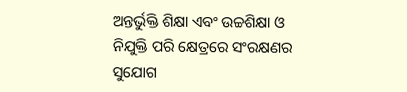ଅନ୍ତର୍ଭୁକ୍ତି ଶିକ୍ଷା ଏବଂ ଉଚ୍ଚଶିକ୍ଷା ଓ ନିଯୁକ୍ତି ପରି କ୍ଷେତ୍ରରେ ସଂରକ୍ଷଣର ସୁଯୋଗ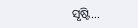ସୃଷ୍ଟି...